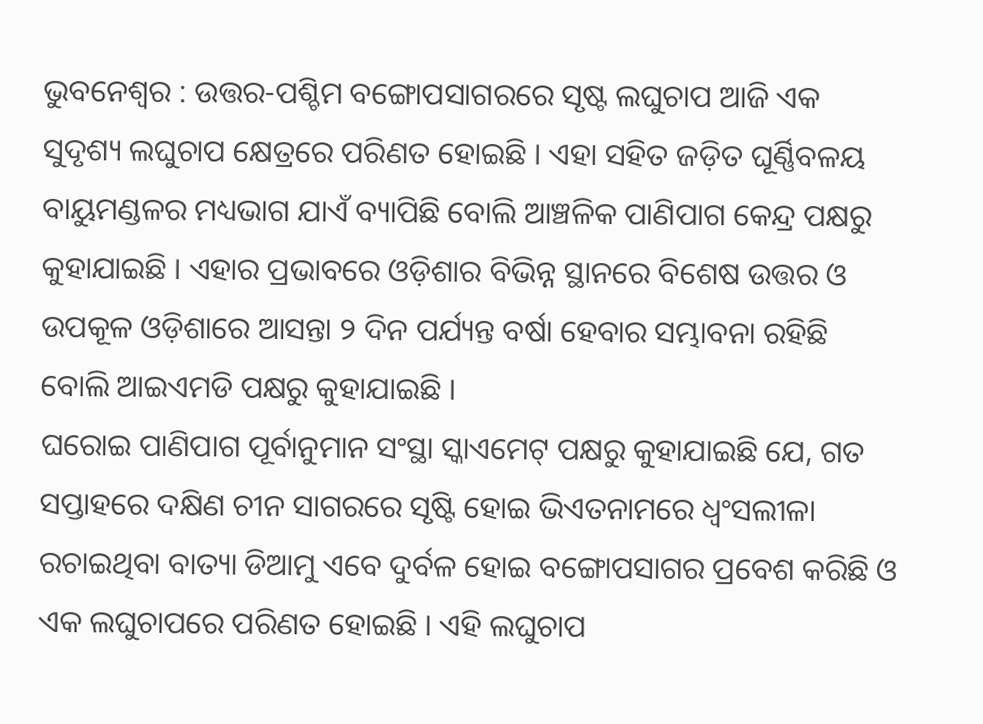ଭୁବନେଶ୍ବର : ଉତ୍ତର-ପଶ୍ଚିମ ବଙ୍ଗୋପସାଗରରେ ସୃଷ୍ଟ ଲଘୁଚାପ ଆଜି ଏକ ସୁଦୃଶ୍ୟ ଲଘୁଚାପ କ୍ଷେତ୍ରରେ ପରିଣତ ହୋଇଛି । ଏହା ସହିତ ଜଡ଼ିତ ଘୂର୍ଣ୍ଣିବଳୟ ବାୟୁମଣ୍ଡଳର ମଧ୍ୟଭାଗ ଯାଏଁ ବ୍ୟାପିଛି ବୋଲି ଆଞ୍ଚଳିକ ପାଣିପାଗ କେନ୍ଦ୍ର ପକ୍ଷରୁ କୁହାଯାଇଛି । ଏହାର ପ୍ରଭାବରେ ଓଡ଼ିଶାର ବିଭିନ୍ନ ସ୍ଥାନରେ ବିଶେଷ ଉତ୍ତର ଓ ଉପକୂଳ ଓଡ଼ିଶାରେ ଆସନ୍ତା ୨ ଦିନ ପର୍ଯ୍ୟନ୍ତ ବର୍ଷା ହେବାର ସମ୍ଭାବନା ରହିଛି ବୋଲି ଆଇଏମଡି ପକ୍ଷରୁ କୁହାଯାଇଛି ।
ଘରୋଇ ପାଣିପାଗ ପୂର୍ବାନୁମାନ ସଂସ୍ଥା ସ୍କାଏମେଟ୍ ପକ୍ଷରୁ କୁହାଯାଇଛି ଯେ, ଗତ ସପ୍ତାହରେ ଦକ୍ଷିଣ ଚୀନ ସାଗରରେ ସୃଷ୍ଟି ହୋଇ ଭିଏତନାମରେ ଧ୍ବଂସଲୀଳା ରଚାଇଥିବା ବାତ୍ୟା ଡିଆମୁ ଏବେ ଦୁର୍ବଳ ହୋଇ ବଙ୍ଗୋପସାଗର ପ୍ରବେଶ କରିଛି ଓ ଏକ ଲଘୁଚାପରେ ପରିଣତ ହୋଇଛି । ଏହି ଲଘୁଚାପ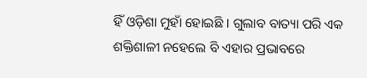ହିଁ ଓଡ଼ିଶା ମୁହାଁ ହୋଇଛି । ଗୁଲାବ ବାତ୍ୟା ପରି ଏକ ଶକ୍ତିଶାଳୀ ନହେଲେ ବି ଏହାର ପ୍ରଭାବରେ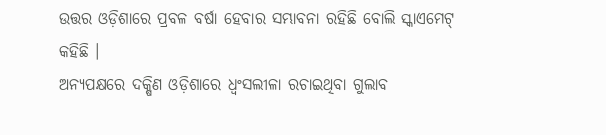ଉତ୍ତର ଓଡ଼ିଶାରେ ପ୍ରବଳ ବର୍ଷା ହେବାର ସମ୍ଭାବନା ରହିଛି ବୋଲି ସ୍କାଏମେଟ୍ କହିଛି ।
ଅନ୍ୟପକ୍ଷରେ ଦକ୍ଷିଣ ଓଡ଼ିଶାରେ ଧ୍ବଂସଲୀଳା ରଚାଇଥିବା ଗୁଲାବ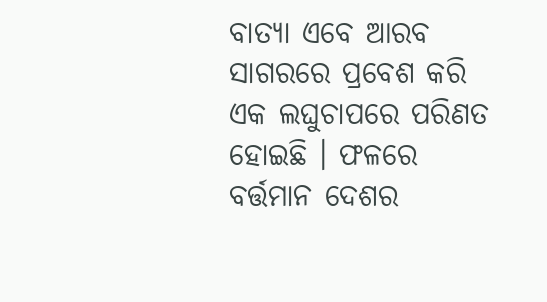ବାତ୍ୟା ଏବେ ଆରବ ସାଗରରେ ପ୍ରବେଶ କରି ଏକ ଲଘୁଚାପରେ ପରିଣତ ହୋଇଛି । ଫଳରେ ବର୍ତ୍ତମାନ ଦେଶର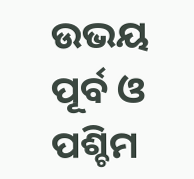ଉଭୟ ପୂର୍ବ ଓ ପଶ୍ଚିମ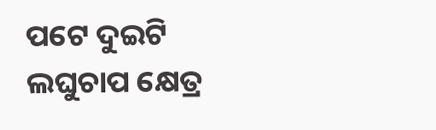ପଟେ ଦୁଇଟି ଲଘୁଚାପ କ୍ଷେତ୍ର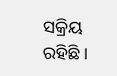ସକ୍ରିୟ ରହିଛି ।